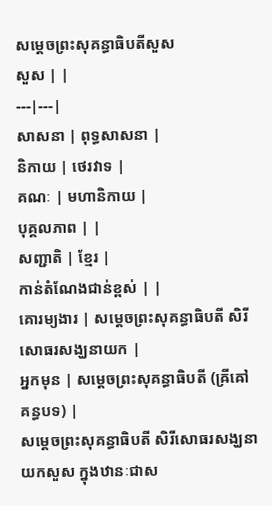សម្ដេចព្រះសុគន្ធាធិបតីសួស
សួស | |
---|---|
សាសនា | ពុទ្ធសាសនា |
និកាយ | ថេរវាទ |
គណៈ | មហានិកាយ |
បុគ្គលភាព | |
សញ្ជាតិ | ខ្មែរ |
កាន់តំណែងជាន់ខ្ពស់ | |
គោរម្យងារ | សម្ដេចព្រះសុគន្ធាធិបតី សិរីសោធរសង្ឃនាយក |
អ្នកមុន | សម្ដេចព្រះសុគន្ធាធិបតី (ឝ្រីឝៅគន្ធបទ) |
សម្ដេចព្រះសុគន្ធាធិបតី សិរីសោធរសង្ឃនាយកសួស ក្នុងឋានៈជាស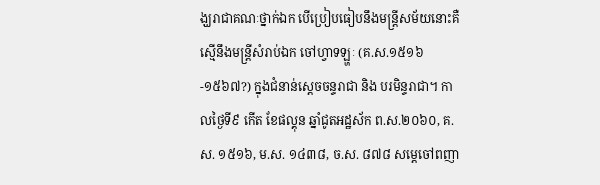ង្ឃរាជាគណៈថ្នាក់ឯក បើប្រៀបធៀបនឹងមន្ត្រីសម័យនោះគឺស្មើនឹងមន្ត្រីសំរាប់ឯក ចៅហ្វាទឡ្ហៈ (គ.ស.១៥១៦-១៥៦៧?) ក្នុងជំនាន់ស្ដេចចន្ទរាជា និង បរមិន្ទរាជា។ កាលថ្ងៃទី៩ កើត ខែផល្គុន ឆ្នាំជូតអដ្ឋស័ក ព.ស.២០៦០, គ.ស. ១៥១៦, ម.ស. ១៤៣៨, ច.ស. ៨៧៨ សម្ដេចៅពញា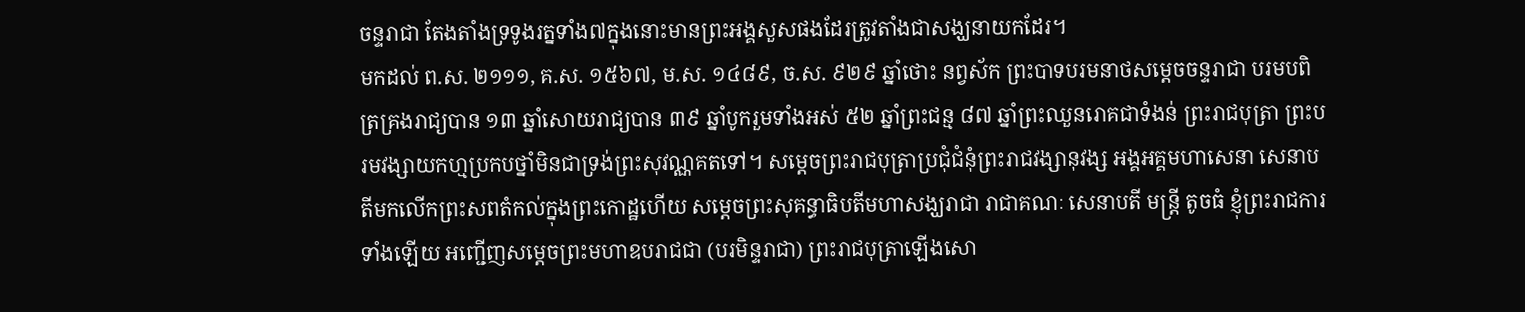ចន្ទរាជា តែងតាំងទ្រទូងរត្នទាំង៧ក្នុងនោះមានព្រះអង្គសួសផងដែរត្រូវតាំងជាសង្ឃនាយកដែរ។
មកដល់ ព.ស. ២១១១, គ.ស. ១៥៦៧, ម.ស. ១៤៨៩, ច.ស. ៩២៩ ឆ្នាំថោះ នព្វស័ក ព្រះបាទបរមនាថសម្ដេចចន្ទរាជា បរមបពិត្រគ្រងរាជ្យបាន ១៣ ឆ្នាំសោយរាជ្យបាន ៣៩ ឆ្នាំបូករួមទាំងអស់ ៥២ ឆ្នាំព្រះជន្ម ៨៧ ឆ្នាំព្រះឈួនរោគជាទំងន់ ព្រះរាជបុត្រា ព្រះបរមវង្សាយកហ្មប្រកបថ្នាំមិនជាទ្រង់ព្រះសុវណ្ណគតទៅ។ សម្ដេចព្រះរាជបុត្រាប្រជុំជំនុំព្រះរាជវង្សានុវង្ស អង្គអគ្គមហាសេនា សេនាបតីមកលើកព្រះសពតំកល់ក្នុងព្រះកោដ្ឋហើយ សម្ដេចព្រះសុគន្ធាធិបតីមហាសង្ឃរាជា រាជាគណៈ សេនាបតី មន្ត្រី តូចធំ ខ្ញុំព្រះរាជការទាំងឡើយ អញ្ជើញសម្ដេចព្រះមហាឧបរាជជា (បរមិន្ទរាជា) ព្រះរាជបុត្រាឡើងសោ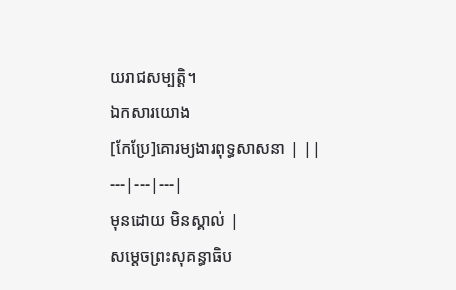យរាជសម្បត្តិ។
ឯកសារយោង
[កែប្រែ]គោរម្យងារពុទ្ធសាសនា | ||
---|---|---|
មុនដោយ មិនស្គាល់ |
សម្ដេចព្រះសុគន្ធាធិប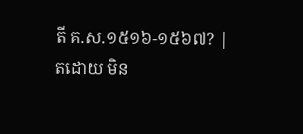តី គ.ស.១៥១៦-១៥៦៧? |
តដោយ មិន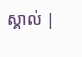ស្គាល់ |